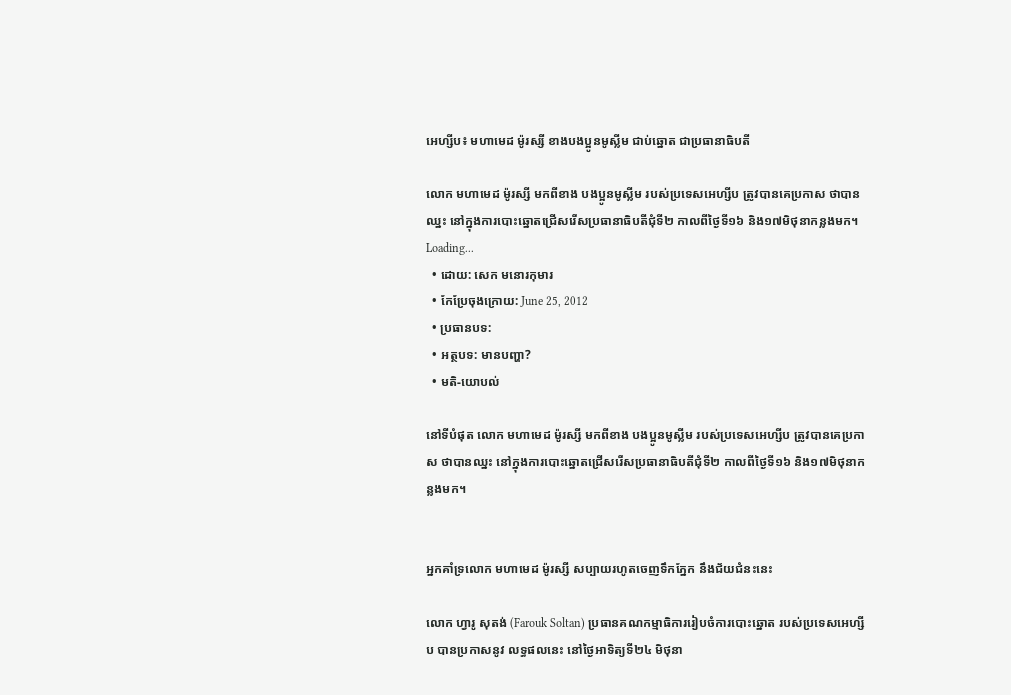អេហ្សីប៖ មហាមេដ ម៉ូរស្សី ខាងបងប្អូនមូស្លីម ជាប់ឆ្នោត ជាប្រធានាធិបតី

លោក មហាមេដ ម៉ូរស្សី មកពីខាង បងប្អូនមូស្លីម របស់ប្រទេសអេហ្សីប ត្រូវបានគេប្រកាស ថាបានឈ្នះ នៅក្នុងការបោះឆ្នោតជ្រើសរើសប្រធានាធិបតីជុំទី២ កាលពីថ្ងៃទី១៦ និង១៧មិថុនាកន្លងមក។
Loading...
  • ដោយ: សេក មនោរកុមារ
  • កែប្រែចុងក្រោយ: June 25, 2012
  • ប្រធានបទ:
  • អត្ថបទ: មានបញ្ហា?
  • មតិ-យោបល់

នៅទីបំផុត លោក មហាមេដ ម៉ូរស្សី មកពីខាង បងប្អូនមូស្លីម របស់ប្រទេសអេហ្សីប ត្រូវបានគេប្រកាស ថាបានឈ្នះ នៅក្នុងការបោះឆ្នោតជ្រើសរើសប្រធានាធិបតីជុំទី២ កាលពីថ្ងៃទី១៦ និង១៧មិថុនាកន្លងមក។


អ្នកគាំទ្រលោក មហាមេដ ម៉ូរស្សី សប្បាយរហូតចេញទឹកភ្នែក នឹងជ័យជំនះនេះ

លោក ហ្វារូ សុតង់ (Farouk Soltan) ប្រធានគណកម្មាធិការរៀបចំការបោះឆ្នោត របស់ប្រទេសអេហ្សីប បានប្រកាសនូវ លទ្ធផលនេះ នៅថ្ងៃអាទិត្យទី២៤ មិថុនា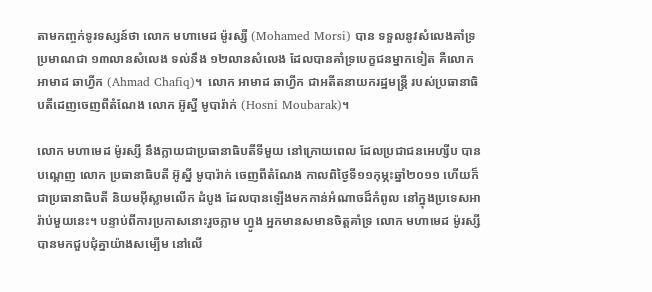តាមកញ្ចក់ទូរទស្សន៍ថា លោក មហាមេដ ម៉ូរស្សី (Mohamed Morsi) បាន ទទួលនូវសំលេងគាំទ្រប្រមាណជា ១៣លានសំលេង ទល់នឹង ១២លានសំលេង ដែលបានគាំទ្របេក្ខជនម្នាកទៀត គឺលោក អាមាដ ឆាហ្វីក (Ahmad Chafiq)។  លោក អាមាដ ឆាហ្វីក ជាអតីតនាយករដ្ឋមន្ត្រី របស់ប្រធានាធិបតីដេញចេញពីតំណែង លោក អ៊ូស្នី មូបារ៉ាក់ (Hosni Moubarak)។

លោក មហាមេដ ម៉ូរស្សី នឹងក្លាយជាប្រធានាធិបតីទីមួយ នៅក្រោយពេល ដែលប្រជាជនអេហ្សីប បានបណ្ដេញ លោក ប្រធានាធិបតី អ៊ូស្នី មូបារ៉ាក់ ចេញពីតំណែង កាលពិថ្ងៃទី១១កុម្ភះឆ្នាំ២០១១ ហើយក៏ជាប្រធានាធិបតី និយមអ៊ីស្លាមលើក ដំបូង ដែលបានឡើងមកកាន់អំណាចដ៏កំពូល នៅក្នុងប្រទេសអារ៉ាប់មួយនេះ។ បន្ទាប់ពីការប្រកាសនោះរួចភ្លាម ហ្វូង អ្នកមានសមានចិត្តគាំទ្រ លោក មហាមេដ ម៉ូរស្សី បានមកជួបជុំគ្នាយ៉ាងសម្បើម នៅលើ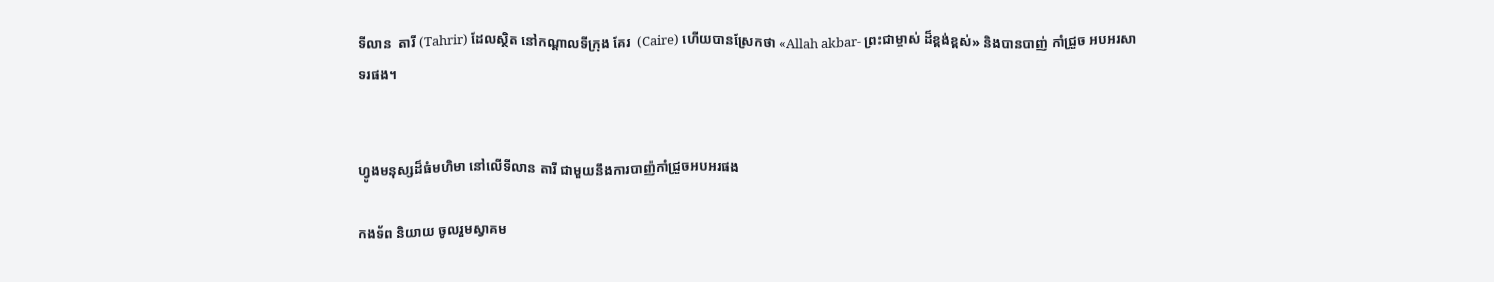ទីលាន  តារី (Tahrir) ដែលស្ថិត នៅកណ្ដាលទីក្រុង គែរ  (Caire) ហើយបានស្រែកថា «Allah akbar- ព្រះជាម្ចាស់ ដ៏ខ្ពង់ខ្ពស់» និងបានបាញ់ កាំជ្រួច អបអរសាទរផង។


ហ្វូងមនុស្សដ៏ធំមហិមា នៅលើទីលាន តារី ជាមួយនឹងការបាញ៉កាំជ្រួចអបអរផង

កងទ័ព និយាយ ចូលរួមស្វាគម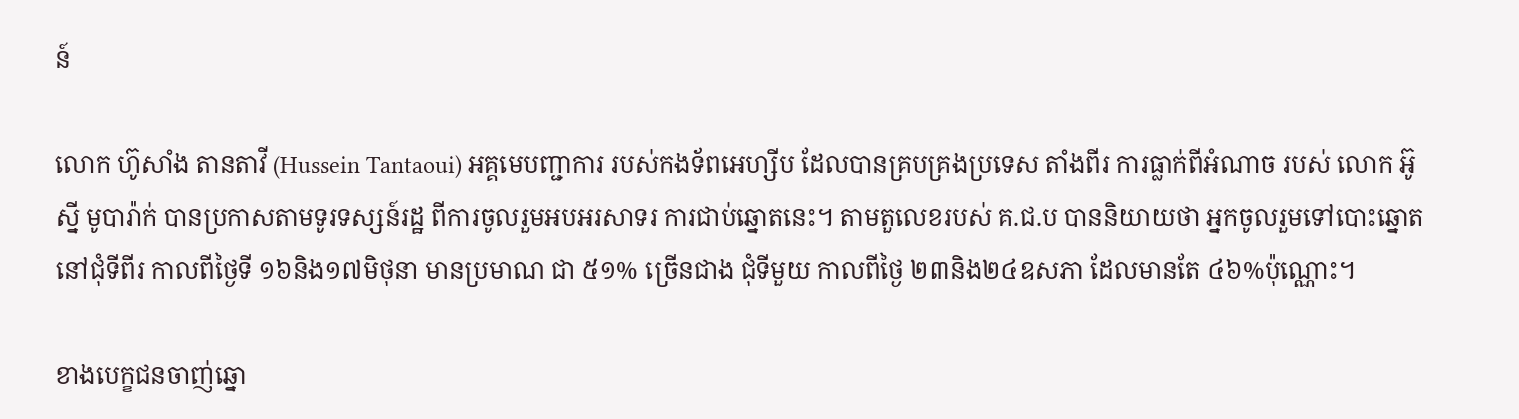ន៍

លោក ហ៊ូសាំង តានតាវី (Hussein Tantaoui) អគ្គមេបញ្ជាការ របស់កងទ័ពអេហ្សីប ដែលបានគ្របគ្រងប្រទេស តាំងពីរ ការធ្លាក់ពីអំណាច របស់ លោក អ៊ូស្នី មូបារ៉ាក់ បានប្រកាសតាមទូរទស្សន៍រដ្ឋ ពីការចូលរួមអបអរសាទរ ការជាប់ឆ្នោតនេះ។ តាមតួលេខរបស់ គ.ជ.ប បាននិយាយថា អ្នកចូលរួមទៅបោះឆ្នោតនៅជុំទីពីរ កាលពីថ្ងៃទី ១៦និង១៧មិថុនា មានប្រមាណ ជា ៥១% ច្រើនជាង ជុំទីមួយ កាលពីថ្ងៃ ២៣និង២៤ឧសភា ដែលមានតែ ៤៦%ប៉ុណ្ណោះ។

ខាងបេក្ខជនចាញ់ឆ្នោ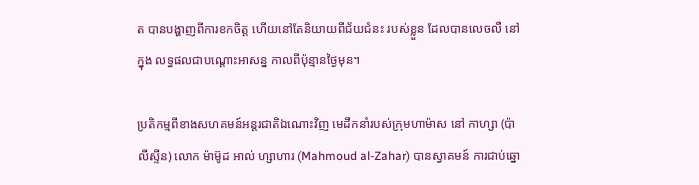ត បានបង្ហាញពីការខកចិត្ត ហើយនៅតែនិយាយពីជ័យជំនះ របស់ខ្លួន ដែលបានលេចលឺ នៅក្នុង លទ្ធផលជាបណ្ដោះអាសន្ន កាលពីប៉ុន្មានថ្ងៃមុន។

ប្រតិកម្មពីខាងសហគមន៍អន្ដរជាតិឯណោះវិញ មេដឹកនាំរបស់ក្រុមហាម៉ាស នៅ កាហ្សា (ប៉ាលីស្ទីន) លោក ម៉ាម៊ូដ អាល់ ហ្សាហារ (Mahmoud al-Zahar) បានស្វាគមន៍ ការជាប់ឆ្នោ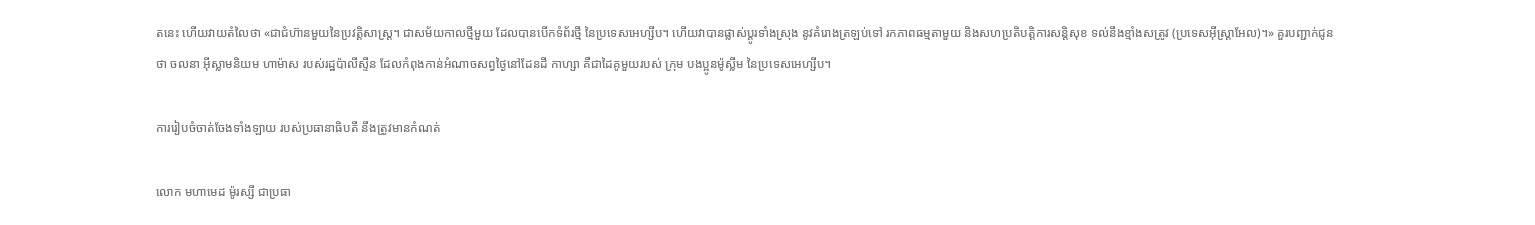តនេះ ហើយវាយតំលៃថា «ជាជំហ៊ានមួយនៃប្រវត្តិសាស្រ្ត។ ជាសម័យកាលថ្មីមួយ ដែលបានបើកទំព័រថ្មី នៃប្រទេសអេហ្សីប។ ហើយវាបានផ្លាស់ប្ដូរទាំងស្រុង នូវគំរោងត្រឡប់ទៅ រកភាពធម្មតាមួយ និងសហប្រតិបត្តិការសន្ដិសុខ ទល់នឹងខ្មាំងសត្រូវ (ប្រទេសអ៊ីស្រ្តាអែល)។» គួរបញ្ជាក់ជូនថា ចលនា អ៊ីស្លាមនិយម ហាម៉ាស របស់រដ្ឋប៉ាលីស្ទីន ដែលកំពុងកាន់អំណាចសព្វថ្ងៃនៅដែនដី កាហ្សា គឺជាដៃគូមួយរបស់ ក្រុម បងប្អូនម៉ូស្លីម នៃប្រទេសអេហ្សីប។

ការរៀបចំចាត់ចែងទាំងឡាយ របស់ប្រធានាធិបតី នឹងត្រូវមានកំណត់

លោក មហាមេដ ម៉ូរស្សី ជាប្រធា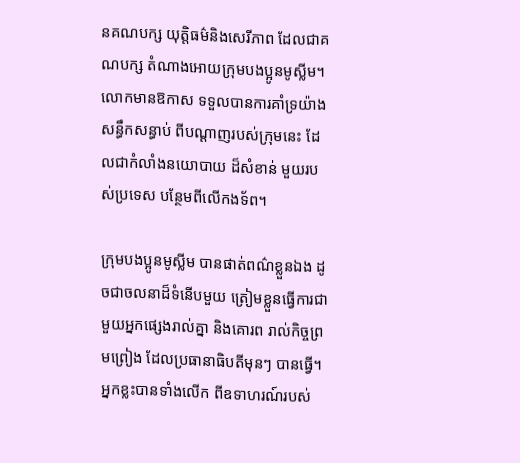នគណបក្ស យុត្តិធម៌និងសេរីភាព ដែលជាគណបក្ស តំណាងអោយក្រុមបងប្អូនមូស្លីម។ លោកមានឱកាស ទទួលបានការគាំទ្រយ៉ាងសន្ធឹកសន្ធាប់ ពីបណ្ដាញរបស់ក្រុមនេះ ដែលជាកំលាំងនយោបាយ ដ៏សំខាន់ មួយរបស់ប្រទេស បន្ថែមពីលើកងទ័ព។

ក្រុមបងប្អូនមូស្លីម បានផាត់ពណ៌ខ្លួនឯង ដូចជាចលនាដ៏ទំនើបមួយ ត្រៀមខ្លួនធ្វើការជាមួយអ្នកផ្សេងរាល់គ្នា និងគោរព រាល់កិច្ចព្រមព្រៀង ដែលប្រធានាធិបតីមុនៗ បានធ្វើ។ អ្នកខ្លះបានទាំងលើក ពីឧទាហរណ៍របស់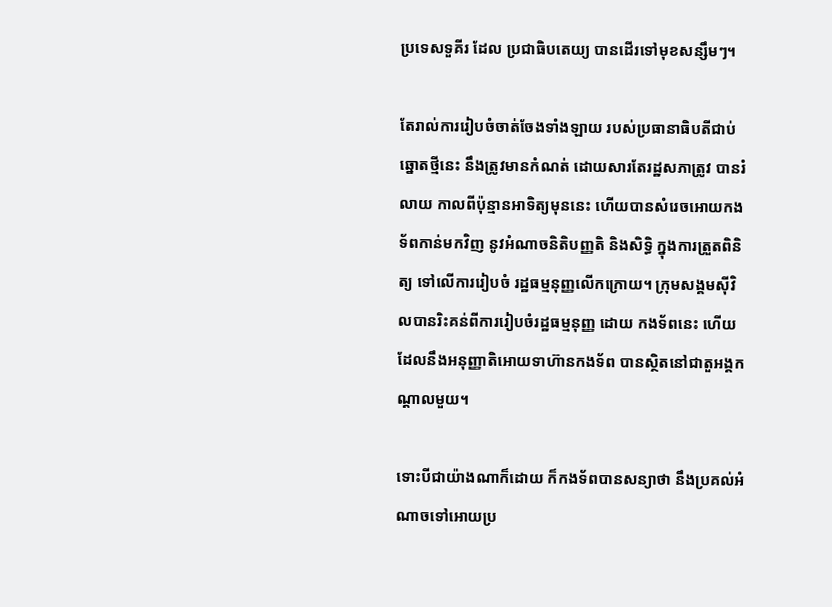ប្រទេសទួគីរ ដែល ប្រជាធិបតេយ្យ បានដើរទៅមុខសន្សឹមៗ។

តែរាល់ការរៀបចំចាត់ចែងទាំងឡាយ របស់ប្រធានាធិបតីជាប់ឆ្នោតថ្មីនេះ នឹងត្រូវមានកំណត់ ដោយសារតែរដ្ឋសភាត្រូវ បានរំលាយ កាលពីប៉ុន្មានអាទិត្យមុននេះ ហើយបានសំរេចអោយកងទ័ពកាន់មកវិញ នូវអំណាចនិតិបញ្ញតិ និងសិទ្ធិ ក្នុងការត្រួតពិនិត្យ ទៅលើការរៀបចំ រដ្ឋធម្មនុញ្ញលើកក្រោយ។ ក្រុមសង្គមស៊ីវិលបានរិះគន់ពីការរៀបចំរដ្ឋធម្មនុញ្ញ ដោយ កងទ័ពនេះ ហើយដែលនឹងអនុញ្ញាតិអោយទាហ៊ានកងទ័ព បានស្ថិតនៅជាតួអង្គកណ្ដាលមួយ។

ទោះបីជាយ៉ាងណាក៏ដោយ ក៏កងទ័ពបានសន្យាថា នឹងប្រគល់អំណាចទៅអោយប្រ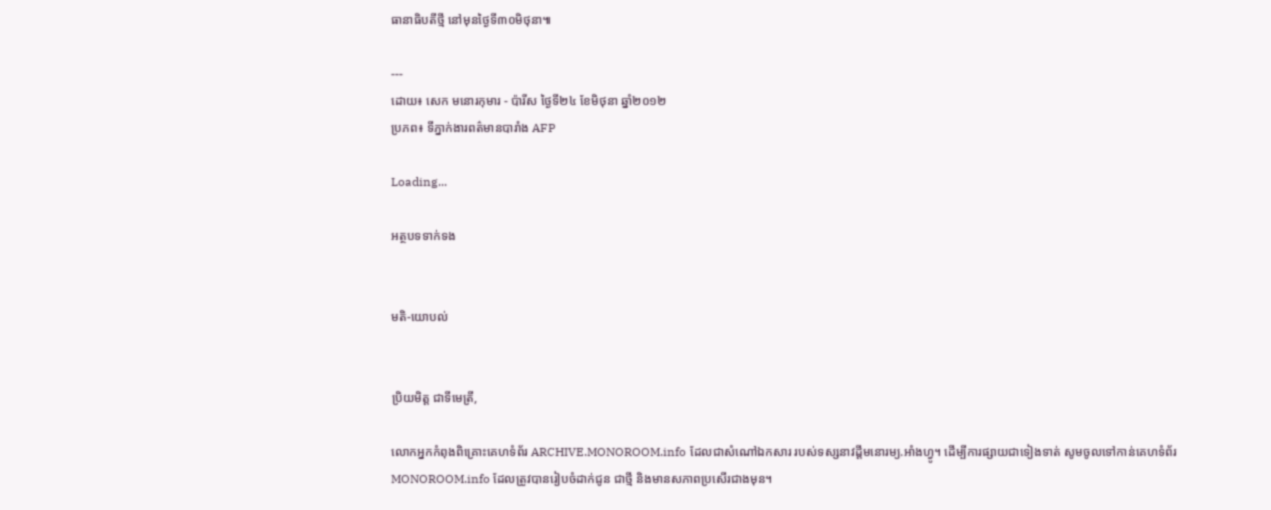ធានាធិបតីថ្មី នៅមុនថ្ងៃទី៣០មិថុនា៕

---
ដោយ៖ សេក មនោរកុមារ - ប៉ារីស ថ្ងៃទី២៤ ខែមិថុនា ឆ្នាំ២០១២
ប្រភព៖ ទីភ្នាក់ងារពត៌មានបារាំង AFP

Loading...

អត្ថបទទាក់ទង


មតិ-យោបល់


ប្រិយមិត្ត ជាទីមេត្រី,

លោកអ្នកកំពុងពិគ្រោះគេហទំព័រ ARCHIVE.MONOROOM.info ដែលជាសំណៅឯកសារ របស់ទស្សនាវដ្ដីមនោរម្យ.អាំងហ្វូ។ ដើម្បីការផ្សាយជាទៀងទាត់ សូមចូលទៅកាន់គេហទំព័រ MONOROOM.info ដែលត្រូវបានរៀបចំដាក់ជូន ជាថ្មី និងមានសភាពប្រសើរជាងមុន។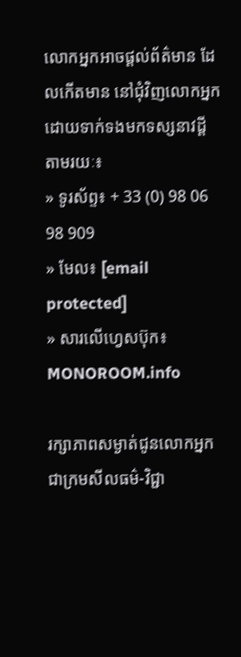លោកអ្នកអាចផ្ដល់ព័ត៌មាន ដែលកើតមាន នៅជុំវិញលោកអ្នក ដោយទាក់ទងមកទស្សនាវដ្ដី តាមរយៈ៖
» ទូរស័ព្ទ៖ + 33 (0) 98 06 98 909
» មែល៖ [email protected]
» សារលើហ្វេសប៊ុក៖ MONOROOM.info

រក្សាភាពសម្ងាត់ជូនលោកអ្នក ជាក្រមសីលធម៌-វិជ្ជា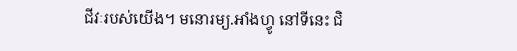ជីវៈរបស់យើង។ មនោរម្យ.អាំងហ្វូ នៅទីនេះ ជិ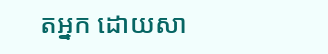តអ្នក ដោយសា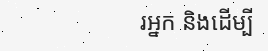រអ្នក និងដើម្បី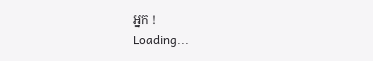អ្នក !
Loading...